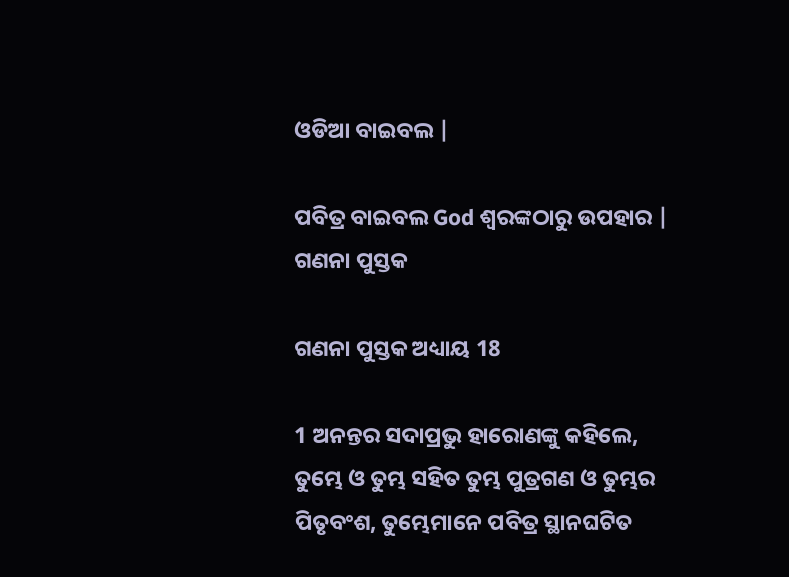ଓଡିଆ ବାଇବଲ |

ପବିତ୍ର ବାଇବଲ God ଶ୍ବରଙ୍କଠାରୁ ଉପହାର |
ଗଣନା ପୁସ୍ତକ

ଗଣନା ପୁସ୍ତକ ଅଧ୍ୟାୟ 18

1 ଅନନ୍ତର ସଦାପ୍ରଭୁ ହାରୋଣଙ୍କୁ କହିଲେ, ତୁମ୍ଭେ ଓ ତୁମ୍ଭ ସହିତ ତୁମ୍ଭ ପୁତ୍ରଗଣ ଓ ତୁମ୍ଭର ପିତୃବଂଶ, ତୁମ୍ଭେମାନେ ପବିତ୍ର ସ୍ଥାନଘଟିତ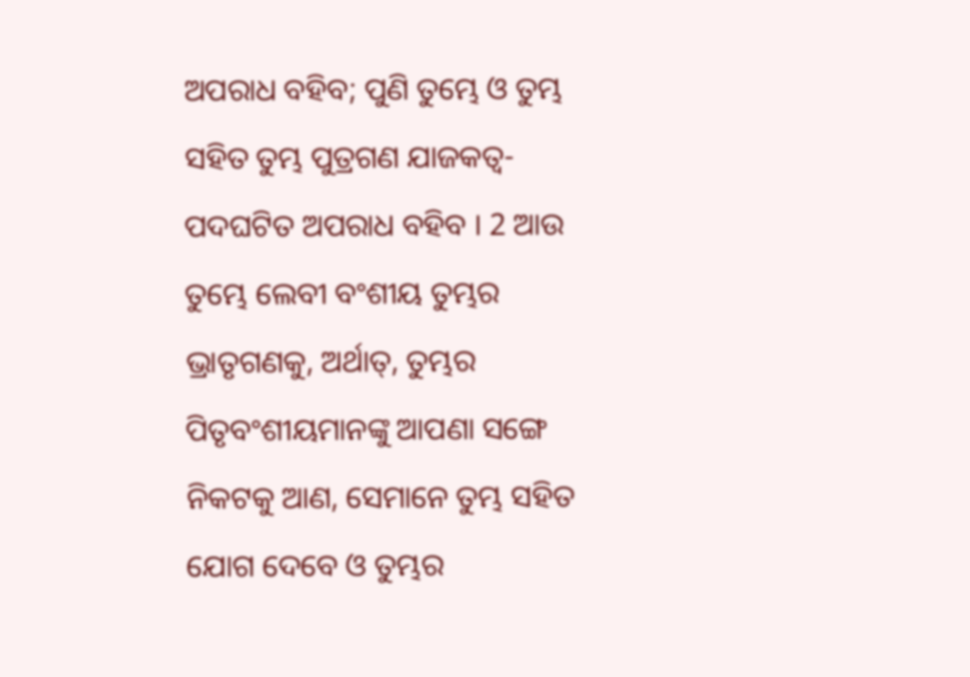ଅପରାଧ ବହିବ; ପୁଣି ତୁମ୍ଭେ ଓ ତୁମ୍ଭ ସହିତ ତୁମ୍ଭ ପୁତ୍ରଗଣ ଯାଜକତ୍ଵ-ପଦଘଟିତ ଅପରାଧ ବହିବ । 2 ଆଉ ତୁମ୍ଭେ ଲେବୀ ବଂଶୀୟ ତୁମ୍ଭର ଭ୍ରାତୃଗଣକୁ, ଅର୍ଥାତ୍, ତୁମ୍ଭର ପିତୃବଂଶୀୟମାନଙ୍କୁ ଆପଣା ସଙ୍ଗେ ନିକଟକୁ ଆଣ, ସେମାନେ ତୁମ୍ଭ ସହିତ ଯୋଗ ଦେବେ ଓ ତୁମ୍ଭର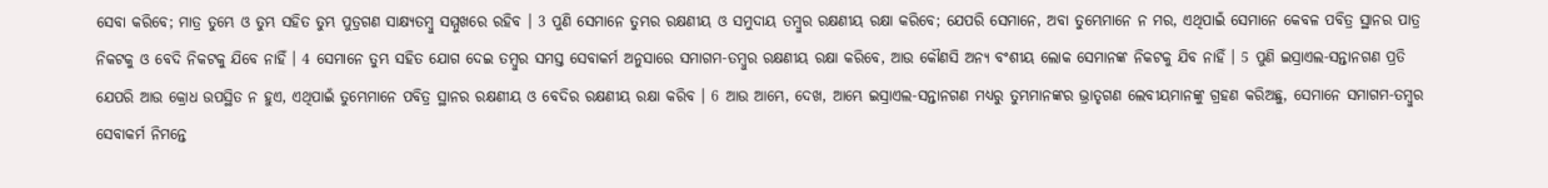ସେବା କରିବେ; ମାତ୍ର ତୁମ୍ଭେ ଓ ତୁମ୍ଭ ସହିତ ତୁମ୍ଭ ପୁତ୍ରଗଣ ସାକ୍ଷ୍ୟତମ୍ଵୁ ସମ୍ମୁଖରେ ରହିବ । 3 ପୁଣି ସେମାନେ ତୁମ୍ଭର ରକ୍ଷଣୀୟ ଓ ସମୁଦାୟ ତମ୍ଵୁର ରକ୍ଷଣୀୟ ରକ୍ଷା କରିବେ; ଯେପରି ସେମାନେ, ଅବା ତୁମ୍ଭେମାନେ ନ ମର, ଏଥିପାଇଁ ସେମାନେ କେବଳ ପବିତ୍ର ସ୍ଥାନର ପାତ୍ର ନିକଟକୁ ଓ ବେଦି ନିକଟକୁ ଯିବେ ନାହିଁ । 4 ସେମାନେ ତୁମ୍ଭ ସହିତ ଯୋଗ ଦେଇ ତମ୍ଵୁର ସମସ୍ତ ସେବାକର୍ମ ଅନୁସାରେ ସମାଗମ-ତମ୍ଵୁର ରକ୍ଷଣୀୟ ରକ୍ଷା କରିବେ, ଆଉ କୌଣସି ଅନ୍ୟ ବଂଶୀୟ ଲୋକ ସେମାନଙ୍କ ନିକଟକୁ ଯିବ ନାହିଁ । 5 ପୁଣି ଇସ୍ରାଏଲ-ସନ୍ତାନଗଣ ପ୍ରତି ଯେପରି ଆଉ କ୍ରୋଧ ଉପସ୍ଥିତ ନ ହୁଏ, ଏଥିପାଇଁ ତୁମ୍ଭେମାନେ ପବିତ୍ର ସ୍ଥାନର ରକ୍ଷଣୀୟ ଓ ବେଦିର ରକ୍ଷଣୀୟ ରକ୍ଷା କରିବ । 6 ଆଉ ଆମ୍ଭେ, ଦେଖ, ଆମ୍ଭେ ଇସ୍ରାଏଲ-ସନ୍ତାନଗଣ ମଧ୍ୟରୁ ତୁମ୍ଭମାନଙ୍କର ଭ୍ରାତୃଗଣ ଲେବୀୟମାନଙ୍କୁ ଗ୍ରହଣ କରିଅଛୁ, ସେମାନେ ସମାଗମ-ତମ୍ଵୁର ସେବାକର୍ମ ନିମନ୍ତେ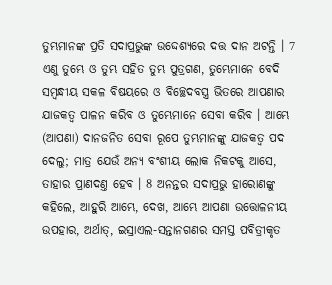ତୁମ୍ଭମାନଙ୍କ ପ୍ରତି ସଦାପ୍ରଭୁଙ୍କ ଉଦ୍ଦେଶ୍ୟରେ ଦତ୍ତ ଦାନ ଅଟନ୍ତି । 7 ଏଣୁ ତୁମ୍ଭେ ଓ ତୁମ୍ଭ ସହିତ ତୁମ୍ଭ ପୁତ୍ରଗଣ, ତୁମ୍ଭେମାନେ ବେଦି ସମ୍ଵନ୍ଧୀୟ ସକଳ ବିଷୟରେ ଓ ବିଚ୍ଛେଦବସ୍ତ୍ର ଭିତରେ ଆପଣାର ଯାଜକତ୍ଵ ପାଳନ କରିବ ଓ ତୁମ୍ଭେମାନେ ସେବା କରିବ । ଆମ୍ଭେ (ଆପଣା) ଦାନଜନିତ ସେବା ରୂପେ ତୁମ୍ଭମାନଙ୍କୁ ଯାଜକତ୍ଵ ପଦ ଦେଲୁ; ମାତ୍ର ଯେଉଁ ଅନ୍ୟ ବଂଶୀୟ ଲୋକ ନିକଟକୁ ଆସେ, ତାହାର ପ୍ରାଣଦଣ୍ତ ହେବ । 8 ଅନନ୍ତର ସଦାପ୍ରଭୁ ହାରୋଣଙ୍କୁ କହିଲେ, ଆହୁରି ଆମ୍ଭେ, ଦେଖ, ଆମ୍ଭେ ଆପଣା ଉତ୍ତୋଳନୀୟ ଉପହାର, ଅର୍ଥାତ୍, ଇସ୍ରାଏଲ-ସନ୍ତାନଗଣର ସମସ୍ତ ପବିତ୍ରୀକୃତ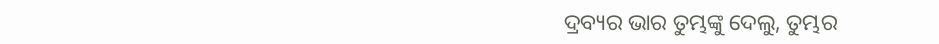ଦ୍ରବ୍ୟର ଭାର ତୁମ୍ଭଙ୍କୁ ଦେଲୁ, ତୁମ୍ଭର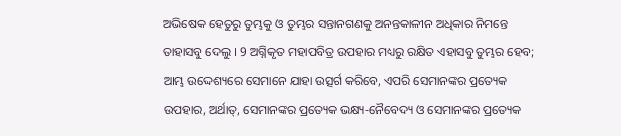ଅଭିଷେକ ହେତୁରୁ ତୁମ୍ଭକୁ ଓ ତୁମ୍ଭର ସନ୍ତାନଗଣକୁ ଅନନ୍ତକାଳୀନ ଅଧିକାର ନିମନ୍ତେ ତାହାସବୁ ଦେଲୁ । 9 ଅଗ୍ନିକୃତ ମହାପବିତ୍ର ଉପହାର ମଧ୍ୟରୁ ରକ୍ଷିତ ଏହାସବୁ ତୁମ୍ଭର ହେବ; ଆମ୍ଭ ଉଦ୍ଦେଶ୍ୟରେ ସେମାନେ ଯାହା ଉତ୍ସର୍ଗ କରିବେ, ଏପରି ସେମାନଙ୍କର ପ୍ରତ୍ୟେକ ଉପହାର, ଅର୍ଥାତ୍, ସେମାନଙ୍କର ପ୍ରତ୍ୟେକ ଭକ୍ଷ୍ୟ-ନୈବେଦ୍ୟ ଓ ସେମାନଙ୍କର ପ୍ରତ୍ୟେକ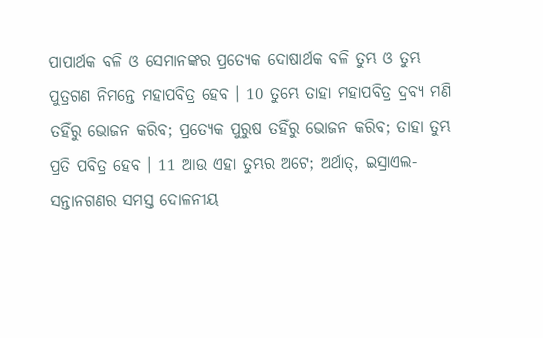ପାପାର୍ଥକ ବଳି ଓ ସେମାନଙ୍କର ପ୍ରତ୍ୟେକ ଦୋଷାର୍ଥକ ବଳି ତୁମ୍ଭ ଓ ତୁମ୍ଭ ପୁତ୍ରଗଣ ନିମନ୍ତେ ମହାପବିତ୍ର ହେବ । 10 ତୁମ୍ଭେ ତାହା ମହାପବିତ୍ର ଦ୍ରବ୍ୟ ମଣି ତହିଁରୁ ଭୋଜନ କରିବ; ପ୍ରତ୍ୟେକ ପୁରୁଷ ତହିଁରୁ ଭୋଜନ କରିବ; ତାହା ତୁମ୍ଭ ପ୍ରତି ପବିତ୍ର ହେବ । 11 ଆଉ ଏହା ତୁମ୍ଭର ଅଟେ; ଅର୍ଥାତ୍, ଇସ୍ରାଏଲ-ସନ୍ତାନଗଣର ସମସ୍ତ ଦୋଳନୀୟ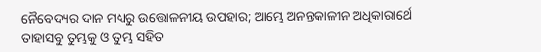ନୈବେଦ୍ୟର ଦାନ ମଧ୍ୟରୁ ଉତ୍ତୋଳନୀୟ ଉପହାର; ଆମ୍ଭେ ଅନନ୍ତକାଳୀନ ଅଧିକାରାର୍ଥେ ତାହାସବୁ ତୁମ୍ଭକୁ ଓ ତୁମ୍ଭ ସହିତ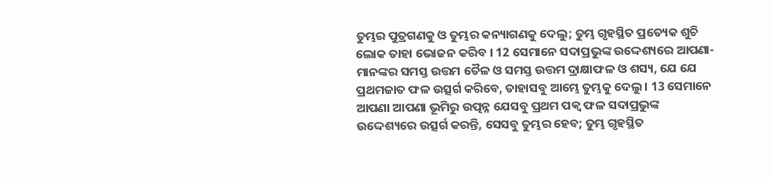ତୁମ୍ଭର ପୁତ୍ରଗଣକୁ ଓ ତୁମ୍ଭର କନ୍ୟାଗଣକୁ ଦେଲୁ; ତୁମ୍ଭ ଗୃହସ୍ଥିତ ପ୍ରତ୍ୟେକ ଶୁଚି ଲୋକ ତାହା ଭୋଜନ କରିବ । 12 ସେମାନେ ସଦାପ୍ରଭୁଙ୍କ ଉଦ୍ଦେଶ୍ୟରେ ଆପଣା-ମାନଙ୍କର ସମସ୍ତ ଉତ୍ତମ ତୈଳ ଓ ସମସ୍ତ ଉତ୍ତମ ଦ୍ରାକ୍ଷାଫଳ ଓ ଶସ୍ୟ, ଯେ ଯେ ପ୍ରଥମଜାତ ଫଳ ଉତ୍ସର୍ଗ କରିବେ, ତାହାସବୁ ଆମ୍ଭେ ତୁମ୍ଭକୁ ଦେଲୁ । 13 ସେମାନେ ଆପଣା ଆପଣା ଭୂମିରୁ ଉତ୍ପନ୍ନ ଯେସବୁ ପ୍ରଥମ ପକ୍ଵ ଫଳ ସଦାପ୍ରଭୁଙ୍କ ଉଦ୍ଦେଶ୍ୟରେ ଉତ୍ସର୍ଗ କରନ୍ତି, ସେସବୁ ତୁମ୍ଭର ହେବ; ତୁମ୍ଭ ଗୃହସ୍ଥିତ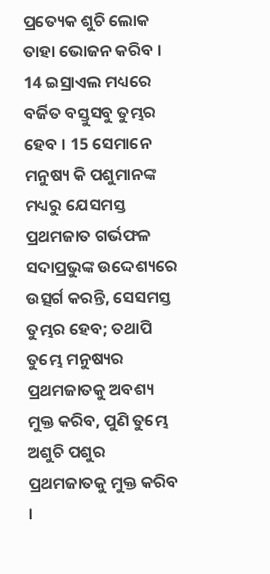ପ୍ରତ୍ୟେକ ଶୁଚି ଲୋକ ତାହା ଭୋଜନ କରିବ । 14 ଇସ୍ରାଏଲ ମଧ୍ୟରେ ବର୍ଜିତ ବସ୍ତୁସବୁ ତୁମ୍ଭର ହେବ । 15 ସେମାନେ ମନୁଷ୍ୟ କି ପଶୁମାନଙ୍କ ମଧ୍ୟରୁ ଯେସମସ୍ତ ପ୍ରଥମଜାତ ଗର୍ଭଫଳ ସଦାପ୍ରଭୁଙ୍କ ଉଦ୍ଦେଶ୍ୟରେ ଉତ୍ସର୍ଗ କରନ୍ତି, ସେସମସ୍ତ ତୁମ୍ଭର ହେବ; ତଥାପି ତୁମ୍ଭେ ମନୁଷ୍ୟର ପ୍ରଥମଜାତକୁ ଅବଶ୍ୟ ମୁକ୍ତ କରିବ, ପୁଣି ତୁମ୍ଭେ ଅଶୁଚି ପଶୁର ପ୍ରଥମଜାତକୁ ମୁକ୍ତ କରିବ ।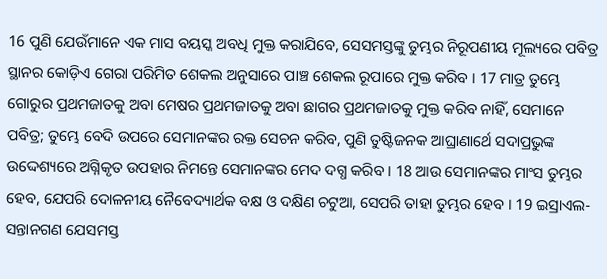16 ପୁଣି ଯେଉଁମାନେ ଏକ ମାସ ବୟସ୍କ ଅବଧି ମୁକ୍ତ କରାଯିବେ, ସେସମସ୍ତଙ୍କୁ ତୁମ୍ଭର ନିରୂପଣୀୟ ମୂଲ୍ୟରେ ପବିତ୍ର ସ୍ଥାନର କୋଡ଼ିଏ ଗେରା ପରିମିତ ଶେକଲ ଅନୁସାରେ ପାଞ୍ଚ ଶେକଲ ରୂପାରେ ମୁକ୍ତ କରିବ । 17 ମାତ୍ର ତୁମ୍ଭେ ଗୋରୁର ପ୍ରଥମଜାତକୁ ଅବା ମେଷର ପ୍ରଥମଜାତକୁ ଅବା ଛାଗର ପ୍ରଥମଜାତକୁ ମୁକ୍ତ କରିବ ନାହିଁ, ସେମାନେ ପବିତ୍ର; ତୁମ୍ଭେ ବେଦି ଉପରେ ସେମାନଙ୍କର ରକ୍ତ ସେଚନ କରିବ, ପୁଣି ତୁଷ୍ଟିଜନକ ଆଘ୍ରାଣାର୍ଥେ ସଦାପ୍ରଭୁଙ୍କ ଉଦ୍ଦେଶ୍ୟରେ ଅଗ୍ନିକୃତ ଉପହାର ନିମନ୍ତେ ସେମାନଙ୍କର ମେଦ ଦଗ୍ଧ କରିବ । 18 ଆଉ ସେମାନଙ୍କର ମାଂସ ତୁମ୍ଭର ହେବ, ଯେପରି ଦୋଳନୀୟ ନୈବେଦ୍ୟାର୍ଥକ ବକ୍ଷ ଓ ଦକ୍ଷିଣ ଚଟୁଆ, ସେପରି ତାହା ତୁମ୍ଭର ହେବ । 19 ଇସ୍ରାଏଲ-ସନ୍ତାନଗଣ ଯେସମସ୍ତ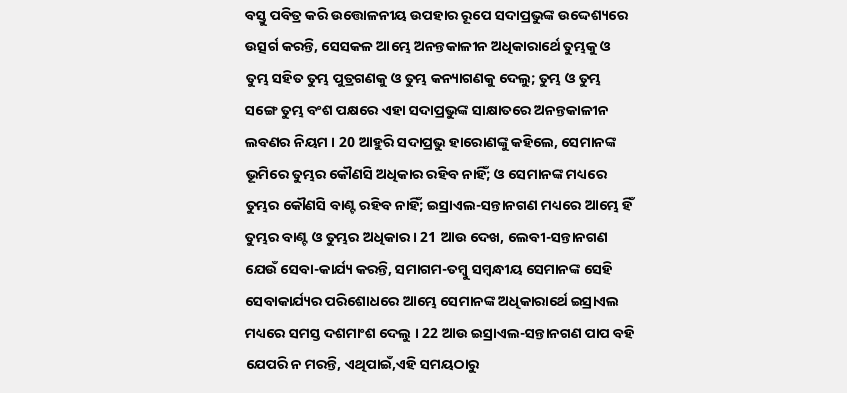ବସ୍ତୁ ପବିତ୍ର କରି ଉତ୍ତୋଳନୀୟ ଉପହାର ରୂପେ ସଦାପ୍ରଭୁଙ୍କ ଉଦ୍ଦେଶ୍ୟରେ ଉତ୍ସର୍ଗ କରନ୍ତି, ସେସକଳ ଆମ୍ଭେ ଅନନ୍ତକାଳୀନ ଅଧିକାରାର୍ଥେ ତୁମ୍ଭକୁ ଓ ତୁମ୍ଭ ସହିତ ତୁମ୍ଭ ପୁତ୍ରଗଣକୁ ଓ ତୁମ୍ଭ କନ୍ୟାଗଣକୁ ଦେଲୁ; ତୁମ୍ଭ ଓ ତୁମ୍ଭ ସଙ୍ଗେ ତୁମ୍ଭ ବଂଶ ପକ୍ଷରେ ଏହା ସଦାପ୍ରଭୁଙ୍କ ସାକ୍ଷାତରେ ଅନନ୍ତକାଳୀନ ଲବଣର ନିୟମ । 20 ଆହୁରି ସଦାପ୍ରଭୁ ହାରୋଣଙ୍କୁ କହିଲେ, ସେମାନଙ୍କ ଭୂମିରେ ତୁମ୍ଭର କୌଣସି ଅଧିକାର ରହିବ ନାହିଁ; ଓ ସେମାନଙ୍କ ମଧ୍ୟରେ ତୁମ୍ଭର କୌଣସି ବାଣ୍ଟ ରହିବ ନାହିଁ; ଇସ୍ରାଏଲ-ସନ୍ତାନଗଣ ମଧ୍ୟରେ ଆମ୍ଭେ ହିଁ ତୁମ୍ଭର ବାଣ୍ଟ ଓ ତୁମ୍ଭର ଅଧିକାର । 21 ଆଉ ଦେଖ, ଲେବୀ-ସନ୍ତାନଗଣ ଯେଉଁ ସେବା-କାର୍ଯ୍ୟ କରନ୍ତି, ସମାଗମ-ତମ୍ଵୁ ସମ୍ଵନ୍ଧୀୟ ସେମାନଙ୍କ ସେହି ସେବାକାର୍ଯ୍ୟର ପରିଶୋଧରେ ଆମ୍ଭେ ସେମାନଙ୍କ ଅଧିକାରାର୍ଥେ ଇସ୍ରାଏଲ ମଧ୍ୟରେ ସମସ୍ତ ଦଶମାଂଶ ଦେଲୁ । 22 ଆଉ ଇସ୍ରାଏଲ-ସନ୍ତାନଗଣ ପାପ ବହି ଯେପରି ନ ମରନ୍ତି, ଏଥିପାଇଁ,ଏହି ସମୟଠାରୁ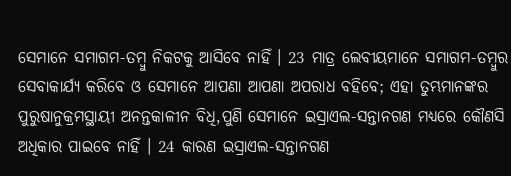ସେମାନେ ସମାଗମ-ତମ୍ଵୁ ନିକଟକୁ ଆସିବେ ନାହିଁ । 23 ମାତ୍ର ଲେବୀୟମାନେ ସମାଗମ-ତମ୍ଵୁର ସେବାକାର୍ଯ୍ୟ କରିବେ ଓ ସେମାନେ ଆପଣା ଆପଣା ଅପରାଧ ବହିବେ; ଏହା ତୁମ୍ଭମାନଙ୍କର ପୁରୁଷାନୁକ୍ରମସ୍ଥାୟୀ ଅନନ୍ତକାଳୀନ ବିଧି,ପୁଣି ସେମାନେ ଇସ୍ରାଏଲ-ସନ୍ତାନଗଣ ମଧ୍ୟରେ କୌଣସି ଅଧିକାର ପାଇବେ ନାହିଁ । 24 କାରଣ ଇସ୍ରାଏଲ-ସନ୍ତାନଗଣ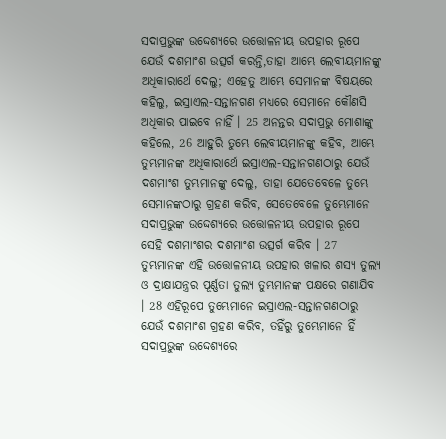ସଦାପ୍ରଭୁଙ୍କ ଉଦ୍ଦେଶ୍ୟରେ ଉତ୍ତୋଳନୀୟ ଉପହାର ରୂପେ ଯେଉଁ ଦଶମାଂଶ ଉତ୍ସର୍ଗ କରନ୍ତି,ତାହା ଆମ୍ଭେ ଲେବୀୟମାନଙ୍କୁ ଅଧିକାରାର୍ଥେ ଦେଲୁ; ଏହେତୁ ଆମ୍ଭେ ସେମାନଙ୍କ ବିଷୟରେ କହିଲୁ, ଇସ୍ରାଏଲ-ସନ୍ତାନଗଣ ମଧ୍ୟରେ ସେମାନେ କୌଣସି ଅଧିକାର ପାଇବେ ନାହିଁ । 25 ଅନନ୍ତର ସଦାପ୍ରଭୁ ମୋଶାଙ୍କୁ କହିଲେ, 26 ଆହୁରି ତୁମ୍ଭେ ଲେବୀୟମାନଙ୍କୁ କହିବ, ଆମ୍ଭେ ତୁମ୍ଭମାନଙ୍କ ଅଧିକାରାର୍ଥେ ଇସ୍ରାଏଲ-ସନ୍ତାନଗଣଠାରୁ ଯେଉଁ ଦଶମାଂଶ ତୁମ୍ଭମାନଙ୍କୁ ଦେଲୁ, ତାହା ଯେତେବେଳେ ତୁମ୍ଭେ ସେମାନଙ୍କଠାରୁ ଗ୍ରହଣ କରିବ, ସେତେବେଳେ ତୁମ୍ଭେମାନେ ସଦାପ୍ରଭୁଙ୍କ ଉଦ୍ଦେଶ୍ୟରେ ଉତ୍ତୋଳନୀୟ ଉପହାର ରୂପେ ସେହି ଦଶମାଂଶର ଦଶମାଂଶ ଉତ୍ସର୍ଗ କରିବ । 27 ତୁମ୍ଭମାନଙ୍କ ଏହି ଉତ୍ତୋଳନୀୟ ଉପହାର ଖଳାର ଶସ୍ୟ ତୁଲ୍ୟ ଓ ଦ୍ରାକ୍ଷାଯନ୍ତ୍ରର ପୂର୍ଣ୍ଣତା ତୁଲ୍ୟ ତୁମ୍ଭମାନଙ୍କ ପକ୍ଷରେ ଗଣାଯିବ । 28 ଏହିରୂପେ ତୁମ୍ଭେମାନେ ଇସ୍ରାଏଲ-ସନ୍ତାନଗଣଠାରୁ ଯେଉଁ ଦଶମାଂଶ ଗ୍ରହଣ କରିବ, ତହିଁରୁ ତୁମ୍ଭେମାନେ ହିଁ ସଦାପ୍ରଭୁଙ୍କ ଉଦ୍ଦେଶ୍ୟରେ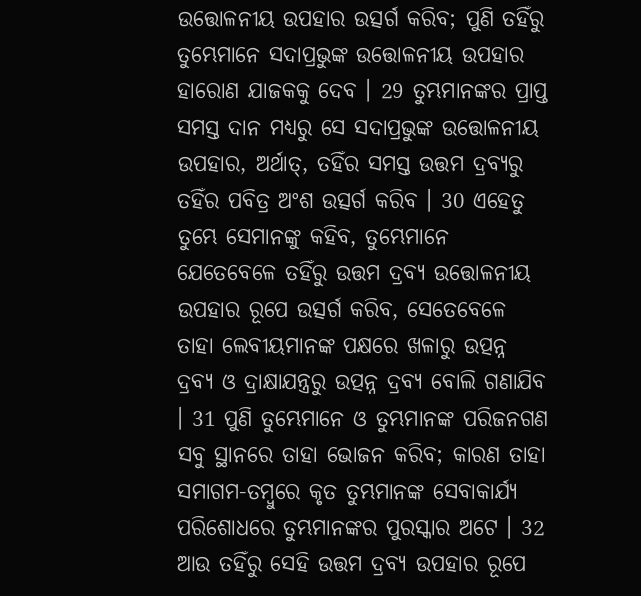ଉତ୍ତୋଳନୀୟ ଉପହାର ଉତ୍ସର୍ଗ କରିବ; ପୁଣି ତହିଁରୁ ତୁମ୍ଭେମାନେ ସଦାପ୍ରଭୁଙ୍କ ଉତ୍ତୋଳନୀୟ ଉପହାର ହାରୋଣ ଯାଜକକୁ ଦେବ । 29 ତୁମ୍ଭମାନଙ୍କର ପ୍ରାପ୍ତ ସମସ୍ତ ଦାନ ମଧ୍ୟରୁ ସେ ସଦାପ୍ରଭୁଙ୍କ ଉତ୍ତୋଳନୀୟ ଉପହାର, ଅର୍ଥାତ୍, ତହିଁର ସମସ୍ତ ଉତ୍ତମ ଦ୍ରବ୍ୟରୁ ତହିଁର ପବିତ୍ର ଅଂଶ ଉତ୍ସର୍ଗ କରିବ । 30 ଏହେତୁ ତୁମ୍ଭେ ସେମାନଙ୍କୁ କହିବ, ତୁମ୍ଭେମାନେ ଯେତେବେଳେ ତହିଁରୁ ଉତ୍ତମ ଦ୍ରବ୍ୟ ଉତ୍ତୋଳନୀୟ ଉପହାର ରୂପେ ଉତ୍ସର୍ଗ କରିବ, ସେତେବେଳେ ତାହା ଲେବୀୟମାନଙ୍କ ପକ୍ଷରେ ଖଳାରୁ ଉତ୍ପନ୍ନ ଦ୍ରବ୍ୟ ଓ ଦ୍ରାକ୍ଷାଯନ୍ତ୍ରରୁ ଉତ୍ପନ୍ନ ଦ୍ରବ୍ୟ ବୋଲି ଗଣାଯିବ । 31 ପୁଣି ତୁମ୍ଭେମାନେ ଓ ତୁମ୍ଭମାନଙ୍କ ପରିଜନଗଣ ସବୁ ସ୍ଥାନରେ ତାହା ଭୋଜନ କରିବ; କାରଣ ତାହା ସମାଗମ-ତମ୍ଵୁରେ କୃତ ତୁମ୍ଭମାନଙ୍କ ସେବାକାର୍ଯ୍ୟ ପରିଶୋଧରେ ତୁମ୍ଭମାନଙ୍କର ପୁରସ୍କାର ଅଟେ । 32 ଆଉ ତହିଁରୁ ସେହି ଉତ୍ତମ ଦ୍ରବ୍ୟ ଉପହାର ରୂପେ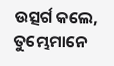ଉତ୍ସର୍ଗ କଲେ, ତୁମ୍ଭେମାନେ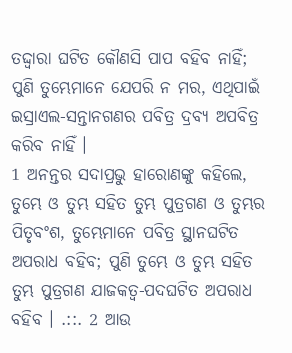ତଦ୍ଦ୍ଵାରା ଘଟିତ କୌଣସି ପାପ ବହିବ ନାହିଁ; ପୁଣି ତୁମ୍ଭେମାନେ ଯେପରି ନ ମର, ଏଥିପାଇଁ ଇସ୍ରାଏଲ-ସନ୍ତାନଗଣର ପବିତ୍ର ଦ୍ରବ୍ୟ ଅପବିତ୍ର କରିବ ନାହିଁ ।
1 ଅନନ୍ତର ସଦାପ୍ରଭୁ ହାରୋଣଙ୍କୁ କହିଲେ, ତୁମ୍ଭେ ଓ ତୁମ୍ଭ ସହିତ ତୁମ୍ଭ ପୁତ୍ରଗଣ ଓ ତୁମ୍ଭର ପିତୃବଂଶ, ତୁମ୍ଭେମାନେ ପବିତ୍ର ସ୍ଥାନଘଟିତ ଅପରାଧ ବହିବ; ପୁଣି ତୁମ୍ଭେ ଓ ତୁମ୍ଭ ସହିତ ତୁମ୍ଭ ପୁତ୍ରଗଣ ଯାଜକତ୍ଵ-ପଦଘଟିତ ଅପରାଧ ବହିବ । .::. 2 ଆଉ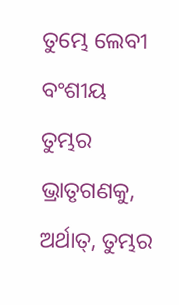ତୁମ୍ଭେ ଲେବୀ ବଂଶୀୟ ତୁମ୍ଭର ଭ୍ରାତୃଗଣକୁ, ଅର୍ଥାତ୍, ତୁମ୍ଭର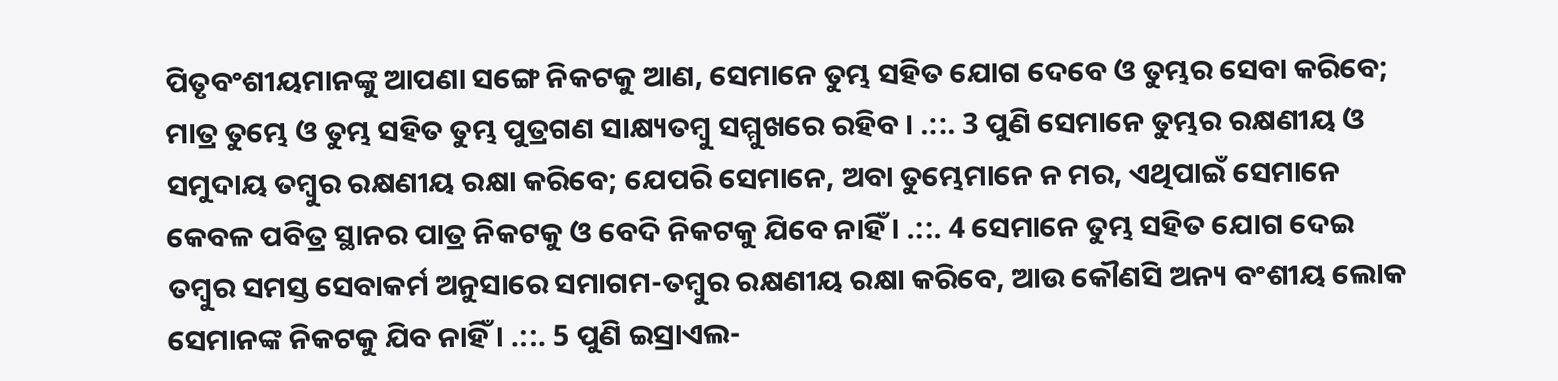ପିତୃବଂଶୀୟମାନଙ୍କୁ ଆପଣା ସଙ୍ଗେ ନିକଟକୁ ଆଣ, ସେମାନେ ତୁମ୍ଭ ସହିତ ଯୋଗ ଦେବେ ଓ ତୁମ୍ଭର ସେବା କରିବେ; ମାତ୍ର ତୁମ୍ଭେ ଓ ତୁମ୍ଭ ସହିତ ତୁମ୍ଭ ପୁତ୍ରଗଣ ସାକ୍ଷ୍ୟତମ୍ଵୁ ସମ୍ମୁଖରେ ରହିବ । .::. 3 ପୁଣି ସେମାନେ ତୁମ୍ଭର ରକ୍ଷଣୀୟ ଓ ସମୁଦାୟ ତମ୍ଵୁର ରକ୍ଷଣୀୟ ରକ୍ଷା କରିବେ; ଯେପରି ସେମାନେ, ଅବା ତୁମ୍ଭେମାନେ ନ ମର, ଏଥିପାଇଁ ସେମାନେ କେବଳ ପବିତ୍ର ସ୍ଥାନର ପାତ୍ର ନିକଟକୁ ଓ ବେଦି ନିକଟକୁ ଯିବେ ନାହିଁ । .::. 4 ସେମାନେ ତୁମ୍ଭ ସହିତ ଯୋଗ ଦେଇ ତମ୍ଵୁର ସମସ୍ତ ସେବାକର୍ମ ଅନୁସାରେ ସମାଗମ-ତମ୍ଵୁର ରକ୍ଷଣୀୟ ରକ୍ଷା କରିବେ, ଆଉ କୌଣସି ଅନ୍ୟ ବଂଶୀୟ ଲୋକ ସେମାନଙ୍କ ନିକଟକୁ ଯିବ ନାହିଁ । .::. 5 ପୁଣି ଇସ୍ରାଏଲ-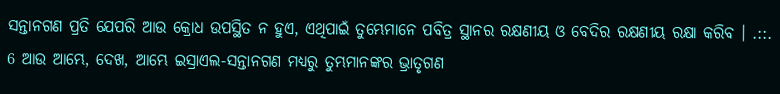ସନ୍ତାନଗଣ ପ୍ରତି ଯେପରି ଆଉ କ୍ରୋଧ ଉପସ୍ଥିତ ନ ହୁଏ, ଏଥିପାଇଁ ତୁମ୍ଭେମାନେ ପବିତ୍ର ସ୍ଥାନର ରକ୍ଷଣୀୟ ଓ ବେଦିର ରକ୍ଷଣୀୟ ରକ୍ଷା କରିବ । .::. 6 ଆଉ ଆମ୍ଭେ, ଦେଖ, ଆମ୍ଭେ ଇସ୍ରାଏଲ-ସନ୍ତାନଗଣ ମଧ୍ୟରୁ ତୁମ୍ଭମାନଙ୍କର ଭ୍ରାତୃଗଣ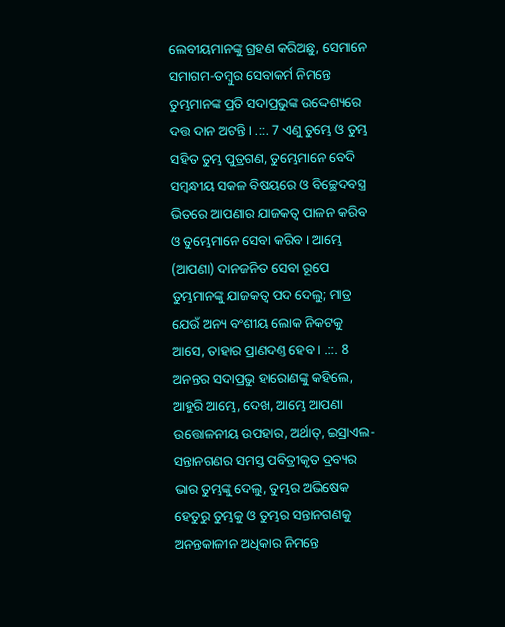ଲେବୀୟମାନଙ୍କୁ ଗ୍ରହଣ କରିଅଛୁ, ସେମାନେ ସମାଗମ-ତମ୍ଵୁର ସେବାକର୍ମ ନିମନ୍ତେ ତୁମ୍ଭମାନଙ୍କ ପ୍ରତି ସଦାପ୍ରଭୁଙ୍କ ଉଦ୍ଦେଶ୍ୟରେ ଦତ୍ତ ଦାନ ଅଟନ୍ତି । .::. 7 ଏଣୁ ତୁମ୍ଭେ ଓ ତୁମ୍ଭ ସହିତ ତୁମ୍ଭ ପୁତ୍ରଗଣ, ତୁମ୍ଭେମାନେ ବେଦି ସମ୍ଵନ୍ଧୀୟ ସକଳ ବିଷୟରେ ଓ ବିଚ୍ଛେଦବସ୍ତ୍ର ଭିତରେ ଆପଣାର ଯାଜକତ୍ଵ ପାଳନ କରିବ ଓ ତୁମ୍ଭେମାନେ ସେବା କରିବ । ଆମ୍ଭେ (ଆପଣା) ଦାନଜନିତ ସେବା ରୂପେ ତୁମ୍ଭମାନଙ୍କୁ ଯାଜକତ୍ଵ ପଦ ଦେଲୁ; ମାତ୍ର ଯେଉଁ ଅନ୍ୟ ବଂଶୀୟ ଲୋକ ନିକଟକୁ ଆସେ, ତାହାର ପ୍ରାଣଦଣ୍ତ ହେବ । .::. 8 ଅନନ୍ତର ସଦାପ୍ରଭୁ ହାରୋଣଙ୍କୁ କହିଲେ, ଆହୁରି ଆମ୍ଭେ, ଦେଖ, ଆମ୍ଭେ ଆପଣା ଉତ୍ତୋଳନୀୟ ଉପହାର, ଅର୍ଥାତ୍, ଇସ୍ରାଏଲ-ସନ୍ତାନଗଣର ସମସ୍ତ ପବିତ୍ରୀକୃତ ଦ୍ରବ୍ୟର ଭାର ତୁମ୍ଭଙ୍କୁ ଦେଲୁ, ତୁମ୍ଭର ଅଭିଷେକ ହେତୁରୁ ତୁମ୍ଭକୁ ଓ ତୁମ୍ଭର ସନ୍ତାନଗଣକୁ ଅନନ୍ତକାଳୀନ ଅଧିକାର ନିମନ୍ତେ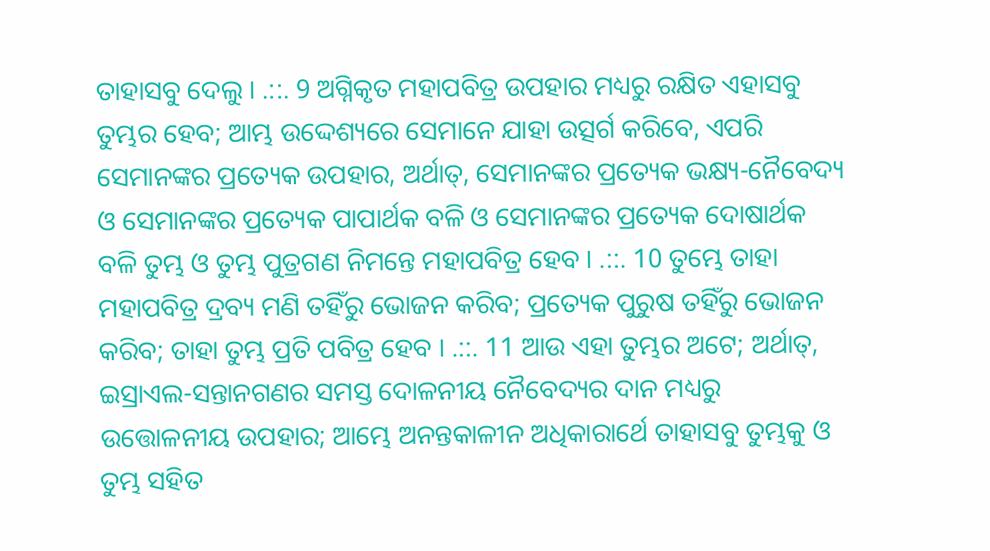ତାହାସବୁ ଦେଲୁ । .::. 9 ଅଗ୍ନିକୃତ ମହାପବିତ୍ର ଉପହାର ମଧ୍ୟରୁ ରକ୍ଷିତ ଏହାସବୁ ତୁମ୍ଭର ହେବ; ଆମ୍ଭ ଉଦ୍ଦେଶ୍ୟରେ ସେମାନେ ଯାହା ଉତ୍ସର୍ଗ କରିବେ, ଏପରି ସେମାନଙ୍କର ପ୍ରତ୍ୟେକ ଉପହାର, ଅର୍ଥାତ୍, ସେମାନଙ୍କର ପ୍ରତ୍ୟେକ ଭକ୍ଷ୍ୟ-ନୈବେଦ୍ୟ ଓ ସେମାନଙ୍କର ପ୍ରତ୍ୟେକ ପାପାର୍ଥକ ବଳି ଓ ସେମାନଙ୍କର ପ୍ରତ୍ୟେକ ଦୋଷାର୍ଥକ ବଳି ତୁମ୍ଭ ଓ ତୁମ୍ଭ ପୁତ୍ରଗଣ ନିମନ୍ତେ ମହାପବିତ୍ର ହେବ । .::. 10 ତୁମ୍ଭେ ତାହା ମହାପବିତ୍ର ଦ୍ରବ୍ୟ ମଣି ତହିଁରୁ ଭୋଜନ କରିବ; ପ୍ରତ୍ୟେକ ପୁରୁଷ ତହିଁରୁ ଭୋଜନ କରିବ; ତାହା ତୁମ୍ଭ ପ୍ରତି ପବିତ୍ର ହେବ । .::. 11 ଆଉ ଏହା ତୁମ୍ଭର ଅଟେ; ଅର୍ଥାତ୍, ଇସ୍ରାଏଲ-ସନ୍ତାନଗଣର ସମସ୍ତ ଦୋଳନୀୟ ନୈବେଦ୍ୟର ଦାନ ମଧ୍ୟରୁ ଉତ୍ତୋଳନୀୟ ଉପହାର; ଆମ୍ଭେ ଅନନ୍ତକାଳୀନ ଅଧିକାରାର୍ଥେ ତାହାସବୁ ତୁମ୍ଭକୁ ଓ ତୁମ୍ଭ ସହିତ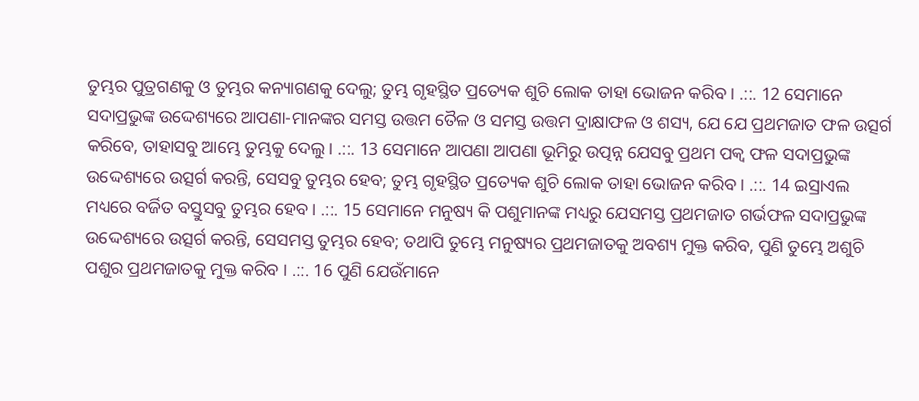ତୁମ୍ଭର ପୁତ୍ରଗଣକୁ ଓ ତୁମ୍ଭର କନ୍ୟାଗଣକୁ ଦେଲୁ; ତୁମ୍ଭ ଗୃହସ୍ଥିତ ପ୍ରତ୍ୟେକ ଶୁଚି ଲୋକ ତାହା ଭୋଜନ କରିବ । .::. 12 ସେମାନେ ସଦାପ୍ରଭୁଙ୍କ ଉଦ୍ଦେଶ୍ୟରେ ଆପଣା-ମାନଙ୍କର ସମସ୍ତ ଉତ୍ତମ ତୈଳ ଓ ସମସ୍ତ ଉତ୍ତମ ଦ୍ରାକ୍ଷାଫଳ ଓ ଶସ୍ୟ, ଯେ ଯେ ପ୍ରଥମଜାତ ଫଳ ଉତ୍ସର୍ଗ କରିବେ, ତାହାସବୁ ଆମ୍ଭେ ତୁମ୍ଭକୁ ଦେଲୁ । .::. 13 ସେମାନେ ଆପଣା ଆପଣା ଭୂମିରୁ ଉତ୍ପନ୍ନ ଯେସବୁ ପ୍ରଥମ ପକ୍ଵ ଫଳ ସଦାପ୍ରଭୁଙ୍କ ଉଦ୍ଦେଶ୍ୟରେ ଉତ୍ସର୍ଗ କରନ୍ତି, ସେସବୁ ତୁମ୍ଭର ହେବ; ତୁମ୍ଭ ଗୃହସ୍ଥିତ ପ୍ରତ୍ୟେକ ଶୁଚି ଲୋକ ତାହା ଭୋଜନ କରିବ । .::. 14 ଇସ୍ରାଏଲ ମଧ୍ୟରେ ବର୍ଜିତ ବସ୍ତୁସବୁ ତୁମ୍ଭର ହେବ । .::. 15 ସେମାନେ ମନୁଷ୍ୟ କି ପଶୁମାନଙ୍କ ମଧ୍ୟରୁ ଯେସମସ୍ତ ପ୍ରଥମଜାତ ଗର୍ଭଫଳ ସଦାପ୍ରଭୁଙ୍କ ଉଦ୍ଦେଶ୍ୟରେ ଉତ୍ସର୍ଗ କରନ୍ତି, ସେସମସ୍ତ ତୁମ୍ଭର ହେବ; ତଥାପି ତୁମ୍ଭେ ମନୁଷ୍ୟର ପ୍ରଥମଜାତକୁ ଅବଶ୍ୟ ମୁକ୍ତ କରିବ, ପୁଣି ତୁମ୍ଭେ ଅଶୁଚି ପଶୁର ପ୍ରଥମଜାତକୁ ମୁକ୍ତ କରିବ । .::. 16 ପୁଣି ଯେଉଁମାନେ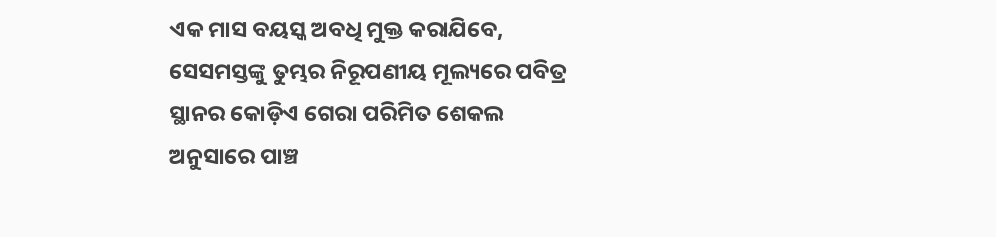ଏକ ମାସ ବୟସ୍କ ଅବଧି ମୁକ୍ତ କରାଯିବେ, ସେସମସ୍ତଙ୍କୁ ତୁମ୍ଭର ନିରୂପଣୀୟ ମୂଲ୍ୟରେ ପବିତ୍ର ସ୍ଥାନର କୋଡ଼ିଏ ଗେରା ପରିମିତ ଶେକଲ ଅନୁସାରେ ପାଞ୍ଚ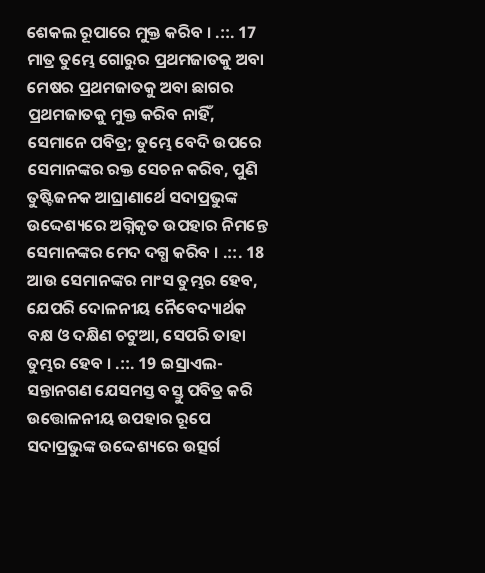ଶେକଲ ରୂପାରେ ମୁକ୍ତ କରିବ । .::. 17 ମାତ୍ର ତୁମ୍ଭେ ଗୋରୁର ପ୍ରଥମଜାତକୁ ଅବା ମେଷର ପ୍ରଥମଜାତକୁ ଅବା ଛାଗର ପ୍ରଥମଜାତକୁ ମୁକ୍ତ କରିବ ନାହିଁ, ସେମାନେ ପବିତ୍ର; ତୁମ୍ଭେ ବେଦି ଉପରେ ସେମାନଙ୍କର ରକ୍ତ ସେଚନ କରିବ, ପୁଣି ତୁଷ୍ଟିଜନକ ଆଘ୍ରାଣାର୍ଥେ ସଦାପ୍ରଭୁଙ୍କ ଉଦ୍ଦେଶ୍ୟରେ ଅଗ୍ନିକୃତ ଉପହାର ନିମନ୍ତେ ସେମାନଙ୍କର ମେଦ ଦଗ୍ଧ କରିବ । .::. 18 ଆଉ ସେମାନଙ୍କର ମାଂସ ତୁମ୍ଭର ହେବ, ଯେପରି ଦୋଳନୀୟ ନୈବେଦ୍ୟାର୍ଥକ ବକ୍ଷ ଓ ଦକ୍ଷିଣ ଚଟୁଆ, ସେପରି ତାହା ତୁମ୍ଭର ହେବ । .::. 19 ଇସ୍ରାଏଲ-ସନ୍ତାନଗଣ ଯେସମସ୍ତ ବସ୍ତୁ ପବିତ୍ର କରି ଉତ୍ତୋଳନୀୟ ଉପହାର ରୂପେ ସଦାପ୍ରଭୁଙ୍କ ଉଦ୍ଦେଶ୍ୟରେ ଉତ୍ସର୍ଗ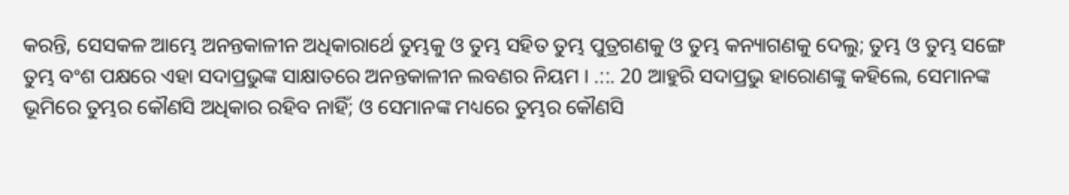କରନ୍ତି, ସେସକଳ ଆମ୍ଭେ ଅନନ୍ତକାଳୀନ ଅଧିକାରାର୍ଥେ ତୁମ୍ଭକୁ ଓ ତୁମ୍ଭ ସହିତ ତୁମ୍ଭ ପୁତ୍ରଗଣକୁ ଓ ତୁମ୍ଭ କନ୍ୟାଗଣକୁ ଦେଲୁ; ତୁମ୍ଭ ଓ ତୁମ୍ଭ ସଙ୍ଗେ ତୁମ୍ଭ ବଂଶ ପକ୍ଷରେ ଏହା ସଦାପ୍ରଭୁଙ୍କ ସାକ୍ଷାତରେ ଅନନ୍ତକାଳୀନ ଲବଣର ନିୟମ । .::. 20 ଆହୁରି ସଦାପ୍ରଭୁ ହାରୋଣଙ୍କୁ କହିଲେ, ସେମାନଙ୍କ ଭୂମିରେ ତୁମ୍ଭର କୌଣସି ଅଧିକାର ରହିବ ନାହିଁ; ଓ ସେମାନଙ୍କ ମଧ୍ୟରେ ତୁମ୍ଭର କୌଣସି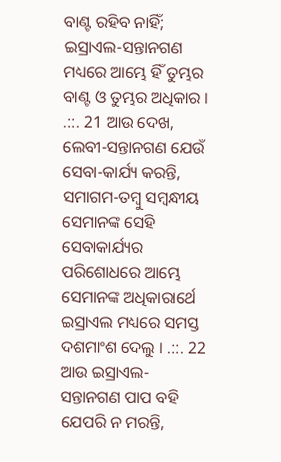ବାଣ୍ଟ ରହିବ ନାହିଁ; ଇସ୍ରାଏଲ-ସନ୍ତାନଗଣ ମଧ୍ୟରେ ଆମ୍ଭେ ହିଁ ତୁମ୍ଭର ବାଣ୍ଟ ଓ ତୁମ୍ଭର ଅଧିକାର । .::. 21 ଆଉ ଦେଖ, ଲେବୀ-ସନ୍ତାନଗଣ ଯେଉଁ ସେବା-କାର୍ଯ୍ୟ କରନ୍ତି, ସମାଗମ-ତମ୍ଵୁ ସମ୍ଵନ୍ଧୀୟ ସେମାନଙ୍କ ସେହି ସେବାକାର୍ଯ୍ୟର ପରିଶୋଧରେ ଆମ୍ଭେ ସେମାନଙ୍କ ଅଧିକାରାର୍ଥେ ଇସ୍ରାଏଲ ମଧ୍ୟରେ ସମସ୍ତ ଦଶମାଂଶ ଦେଲୁ । .::. 22 ଆଉ ଇସ୍ରାଏଲ-ସନ୍ତାନଗଣ ପାପ ବହି ଯେପରି ନ ମରନ୍ତି,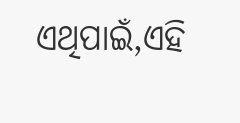ଏଥିପାଇଁ,ଏହି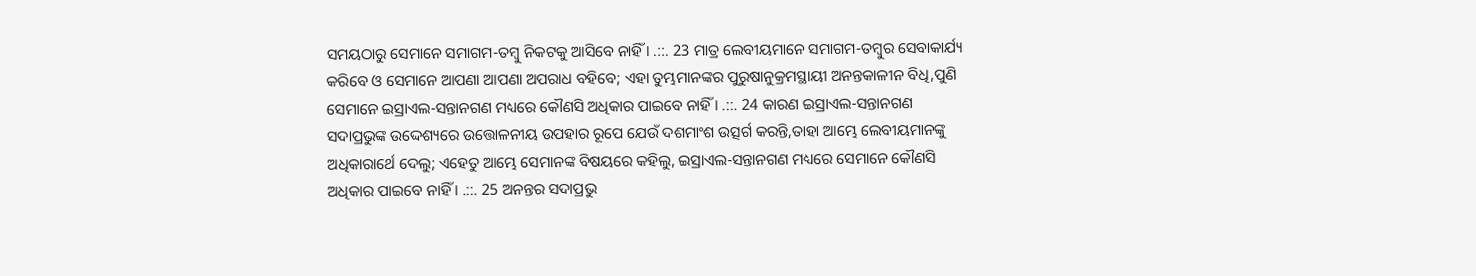ସମୟଠାରୁ ସେମାନେ ସମାଗମ-ତମ୍ଵୁ ନିକଟକୁ ଆସିବେ ନାହିଁ । .::. 23 ମାତ୍ର ଲେବୀୟମାନେ ସମାଗମ-ତମ୍ଵୁର ସେବାକାର୍ଯ୍ୟ କରିବେ ଓ ସେମାନେ ଆପଣା ଆପଣା ଅପରାଧ ବହିବେ; ଏହା ତୁମ୍ଭମାନଙ୍କର ପୁରୁଷାନୁକ୍ରମସ୍ଥାୟୀ ଅନନ୍ତକାଳୀନ ବିଧି,ପୁଣି ସେମାନେ ଇସ୍ରାଏଲ-ସନ୍ତାନଗଣ ମଧ୍ୟରେ କୌଣସି ଅଧିକାର ପାଇବେ ନାହିଁ । .::. 24 କାରଣ ଇସ୍ରାଏଲ-ସନ୍ତାନଗଣ ସଦାପ୍ରଭୁଙ୍କ ଉଦ୍ଦେଶ୍ୟରେ ଉତ୍ତୋଳନୀୟ ଉପହାର ରୂପେ ଯେଉଁ ଦଶମାଂଶ ଉତ୍ସର୍ଗ କରନ୍ତି,ତାହା ଆମ୍ଭେ ଲେବୀୟମାନଙ୍କୁ ଅଧିକାରାର୍ଥେ ଦେଲୁ; ଏହେତୁ ଆମ୍ଭେ ସେମାନଙ୍କ ବିଷୟରେ କହିଲୁ, ଇସ୍ରାଏଲ-ସନ୍ତାନଗଣ ମଧ୍ୟରେ ସେମାନେ କୌଣସି ଅଧିକାର ପାଇବେ ନାହିଁ । .::. 25 ଅନନ୍ତର ସଦାପ୍ରଭୁ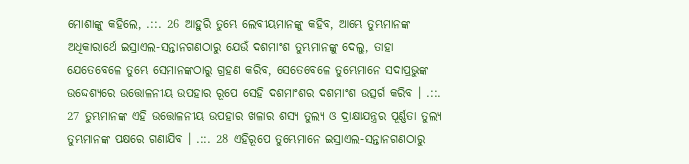ମୋଶାଙ୍କୁ କହିଲେ, .::. 26 ଆହୁରି ତୁମ୍ଭେ ଲେବୀୟମାନଙ୍କୁ କହିବ, ଆମ୍ଭେ ତୁମ୍ଭମାନଙ୍କ ଅଧିକାରାର୍ଥେ ଇସ୍ରାଏଲ-ସନ୍ତାନଗଣଠାରୁ ଯେଉଁ ଦଶମାଂଶ ତୁମ୍ଭମାନଙ୍କୁ ଦେଲୁ, ତାହା ଯେତେବେଳେ ତୁମ୍ଭେ ସେମାନଙ୍କଠାରୁ ଗ୍ରହଣ କରିବ, ସେତେବେଳେ ତୁମ୍ଭେମାନେ ସଦାପ୍ରଭୁଙ୍କ ଉଦ୍ଦେଶ୍ୟରେ ଉତ୍ତୋଳନୀୟ ଉପହାର ରୂପେ ସେହି ଦଶମାଂଶର ଦଶମାଂଶ ଉତ୍ସର୍ଗ କରିବ । .::. 27 ତୁମ୍ଭମାନଙ୍କ ଏହି ଉତ୍ତୋଳନୀୟ ଉପହାର ଖଳାର ଶସ୍ୟ ତୁଲ୍ୟ ଓ ଦ୍ରାକ୍ଷାଯନ୍ତ୍ରର ପୂର୍ଣ୍ଣତା ତୁଲ୍ୟ ତୁମ୍ଭମାନଙ୍କ ପକ୍ଷରେ ଗଣାଯିବ । .::. 28 ଏହିରୂପେ ତୁମ୍ଭେମାନେ ଇସ୍ରାଏଲ-ସନ୍ତାନଗଣଠାରୁ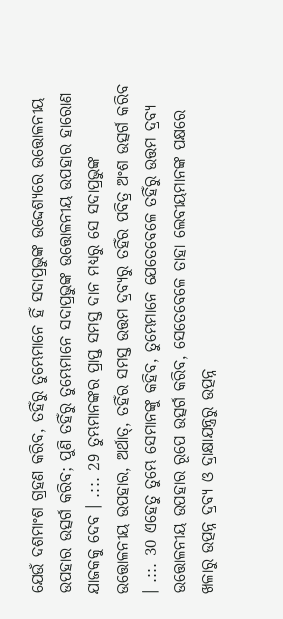ଯେଉଁ ଦଶମାଂଶ ଗ୍ରହଣ କରିବ, ତହିଁରୁ ତୁମ୍ଭେମାନେ ହିଁ ସଦାପ୍ରଭୁଙ୍କ ଉଦ୍ଦେଶ୍ୟରେ ଉତ୍ତୋଳନୀୟ ଉପହାର ଉତ୍ସର୍ଗ କରିବ; ପୁଣି ତହିଁରୁ ତୁମ୍ଭେମାନେ ସଦାପ୍ରଭୁଙ୍କ ଉତ୍ତୋଳନୀୟ ଉପହାର ହାରୋଣ ଯାଜକକୁ ଦେବ । .::. 29 ତୁମ୍ଭମାନଙ୍କର ପ୍ରାପ୍ତ ସମସ୍ତ ଦାନ ମଧ୍ୟରୁ ସେ ସଦାପ୍ରଭୁଙ୍କ ଉତ୍ତୋଳନୀୟ ଉପହାର, ଅର୍ଥାତ୍, ତହିଁର ସମସ୍ତ ଉତ୍ତମ ଦ୍ରବ୍ୟରୁ ତହିଁର ପବିତ୍ର ଅଂଶ ଉତ୍ସର୍ଗ କରିବ । .::. 30 ଏହେତୁ ତୁମ୍ଭେ ସେମାନଙ୍କୁ କହିବ, ତୁମ୍ଭେମାନେ ଯେତେବେଳେ ତହିଁରୁ ଉତ୍ତମ ଦ୍ରବ୍ୟ ଉତ୍ତୋଳନୀୟ ଉପହାର ରୂପେ ଉତ୍ସର୍ଗ କରିବ, ସେତେବେଳେ ତାହା ଲେବୀୟମାନଙ୍କ ପକ୍ଷରେ ଖଳାରୁ ଉତ୍ପନ୍ନ ଦ୍ରବ୍ୟ ଓ ଦ୍ରାକ୍ଷାଯନ୍ତ୍ରରୁ ଉତ୍ପନ୍ନ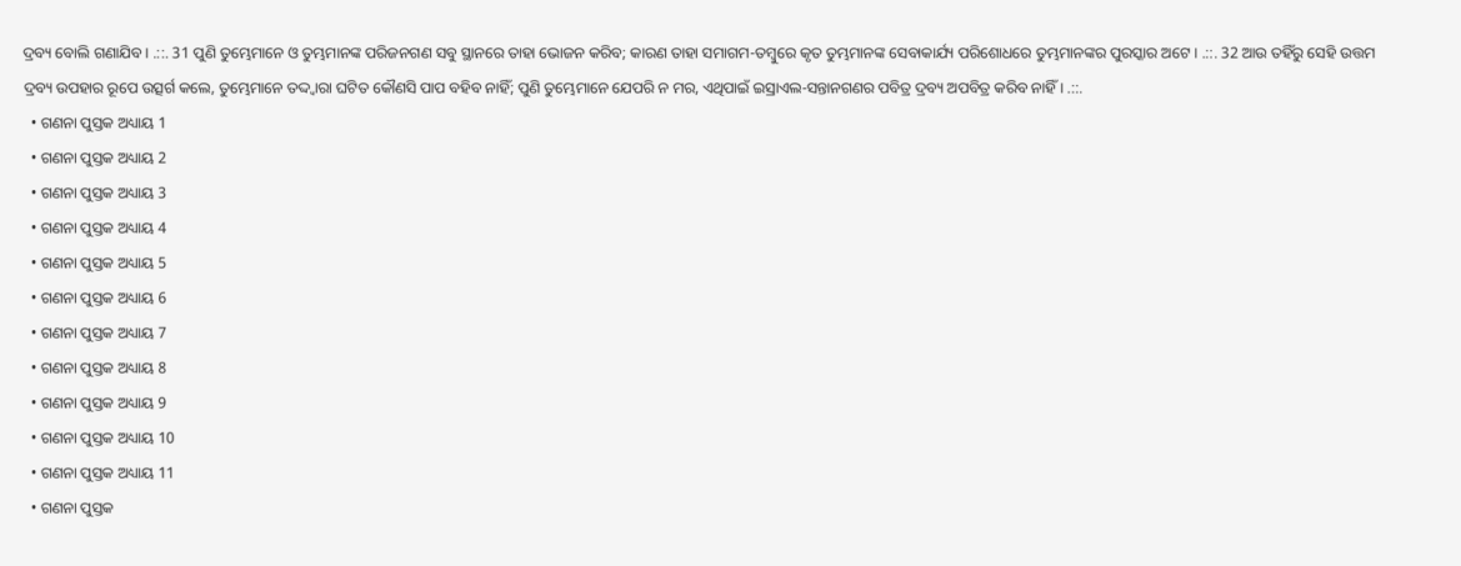ଦ୍ରବ୍ୟ ବୋଲି ଗଣାଯିବ । .::. 31 ପୁଣି ତୁମ୍ଭେମାନେ ଓ ତୁମ୍ଭମାନଙ୍କ ପରିଜନଗଣ ସବୁ ସ୍ଥାନରେ ତାହା ଭୋଜନ କରିବ; କାରଣ ତାହା ସମାଗମ-ତମ୍ଵୁରେ କୃତ ତୁମ୍ଭମାନଙ୍କ ସେବାକାର୍ଯ୍ୟ ପରିଶୋଧରେ ତୁମ୍ଭମାନଙ୍କର ପୁରସ୍କାର ଅଟେ । .::. 32 ଆଉ ତହିଁରୁ ସେହି ଉତ୍ତମ ଦ୍ରବ୍ୟ ଉପହାର ରୂପେ ଉତ୍ସର୍ଗ କଲେ, ତୁମ୍ଭେମାନେ ତଦ୍ଦ୍ଵାରା ଘଟିତ କୌଣସି ପାପ ବହିବ ନାହିଁ; ପୁଣି ତୁମ୍ଭେମାନେ ଯେପରି ନ ମର, ଏଥିପାଇଁ ଇସ୍ରାଏଲ-ସନ୍ତାନଗଣର ପବିତ୍ର ଦ୍ରବ୍ୟ ଅପବିତ୍ର କରିବ ନାହିଁ । .::.
  • ଗଣନା ପୁସ୍ତକ ଅଧ୍ୟାୟ 1
  • ଗଣନା ପୁସ୍ତକ ଅଧ୍ୟାୟ 2
  • ଗଣନା ପୁସ୍ତକ ଅଧ୍ୟାୟ 3
  • ଗଣନା ପୁସ୍ତକ ଅଧ୍ୟାୟ 4
  • ଗଣନା ପୁସ୍ତକ ଅଧ୍ୟାୟ 5
  • ଗଣନା ପୁସ୍ତକ ଅଧ୍ୟାୟ 6
  • ଗଣନା ପୁସ୍ତକ ଅଧ୍ୟାୟ 7
  • ଗଣନା ପୁସ୍ତକ ଅଧ୍ୟାୟ 8
  • ଗଣନା ପୁସ୍ତକ ଅଧ୍ୟାୟ 9
  • ଗଣନା ପୁସ୍ତକ ଅଧ୍ୟାୟ 10
  • ଗଣନା ପୁସ୍ତକ ଅଧ୍ୟାୟ 11
  • ଗଣନା ପୁସ୍ତକ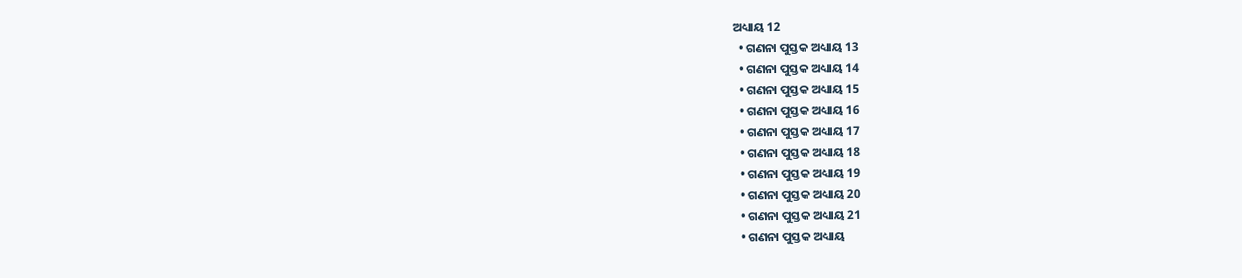ଅଧ୍ୟାୟ 12
  • ଗଣନା ପୁସ୍ତକ ଅଧ୍ୟାୟ 13
  • ଗଣନା ପୁସ୍ତକ ଅଧ୍ୟାୟ 14
  • ଗଣନା ପୁସ୍ତକ ଅଧ୍ୟାୟ 15
  • ଗଣନା ପୁସ୍ତକ ଅଧ୍ୟାୟ 16
  • ଗଣନା ପୁସ୍ତକ ଅଧ୍ୟାୟ 17
  • ଗଣନା ପୁସ୍ତକ ଅଧ୍ୟାୟ 18
  • ଗଣନା ପୁସ୍ତକ ଅଧ୍ୟାୟ 19
  • ଗଣନା ପୁସ୍ତକ ଅଧ୍ୟାୟ 20
  • ଗଣନା ପୁସ୍ତକ ଅଧ୍ୟାୟ 21
  • ଗଣନା ପୁସ୍ତକ ଅଧ୍ୟାୟ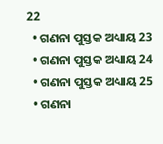22
  • ଗଣନା ପୁସ୍ତକ ଅଧ୍ୟାୟ 23
  • ଗଣନା ପୁସ୍ତକ ଅଧ୍ୟାୟ 24
  • ଗଣନା ପୁସ୍ତକ ଅଧ୍ୟାୟ 25
  • ଗଣନା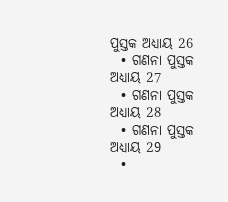ପୁସ୍ତକ ଅଧ୍ୟାୟ 26
  • ଗଣନା ପୁସ୍ତକ ଅଧ୍ୟାୟ 27
  • ଗଣନା ପୁସ୍ତକ ଅଧ୍ୟାୟ 28
  • ଗଣନା ପୁସ୍ତକ ଅଧ୍ୟାୟ 29
  •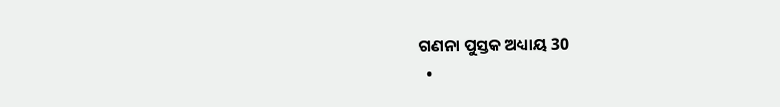ଗଣନା ପୁସ୍ତକ ଅଧ୍ୟାୟ 30
  •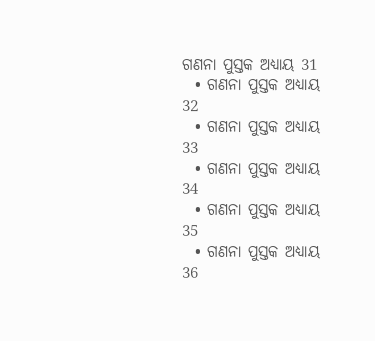ଗଣନା ପୁସ୍ତକ ଅଧ୍ୟାୟ 31
  • ଗଣନା ପୁସ୍ତକ ଅଧ୍ୟାୟ 32
  • ଗଣନା ପୁସ୍ତକ ଅଧ୍ୟାୟ 33
  • ଗଣନା ପୁସ୍ତକ ଅଧ୍ୟାୟ 34
  • ଗଣନା ପୁସ୍ତକ ଅଧ୍ୟାୟ 35
  • ଗଣନା ପୁସ୍ତକ ଅଧ୍ୟାୟ 36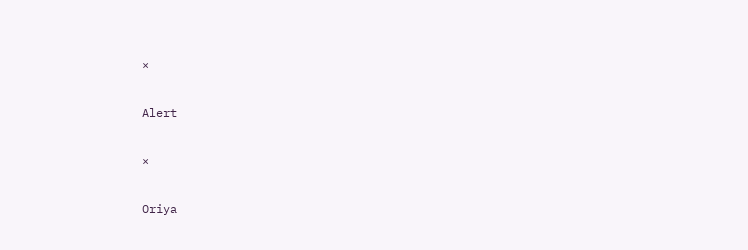×

Alert

×

Oriya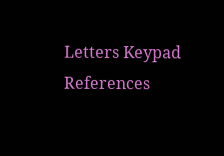Letters Keypad References